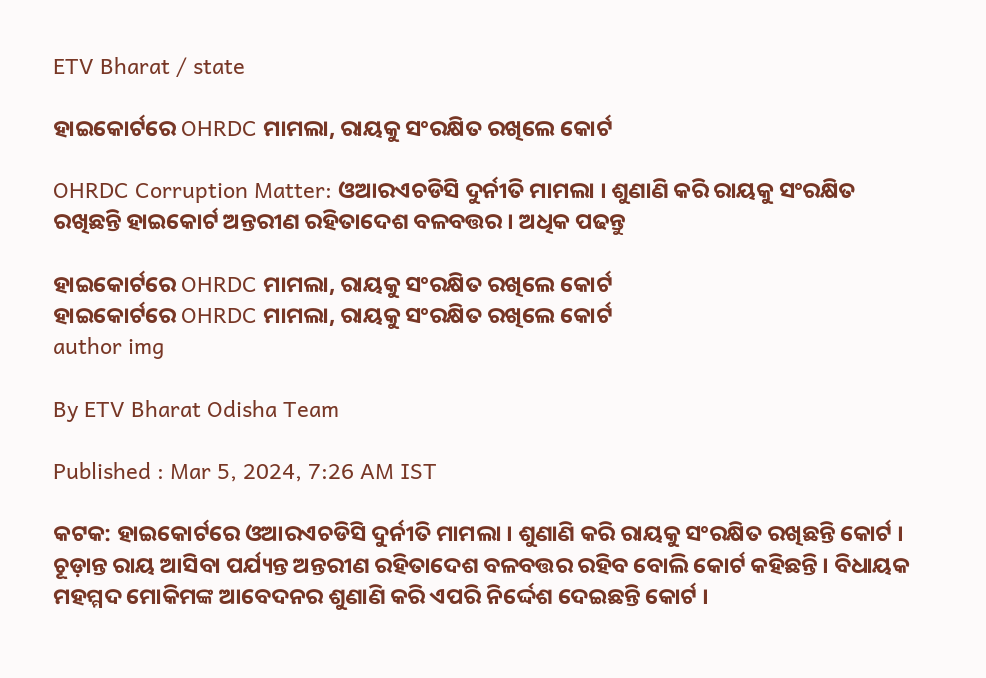ETV Bharat / state

ହାଇକୋର୍ଟରେ OHRDC ମାମଲା, ରାୟକୁ ସଂରକ୍ଷିତ ରଖିଲେ କୋର୍ଟ

OHRDC Corruption Matter: ଓଆରଏଚଡିସି ଦୁର୍ନୀତି ମାମଲା । ଶୁଣାଣି କରି ରାୟକୁ ସଂରକ୍ଷିତ ରଖିଛନ୍ତି ହାଇକୋର୍ଟ ଅନ୍ତରୀଣ ରହିତାଦେଶ ବଳବତ୍ତର । ଅଧିକ ପଢନ୍ତୁ

ହାଇକୋର୍ଟରେ OHRDC ମାମଲା, ରାୟକୁ ସଂରକ୍ଷିତ ରଖିଲେ କୋର୍ଟ
ହାଇକୋର୍ଟରେ OHRDC ମାମଲା, ରାୟକୁ ସଂରକ୍ଷିତ ରଖିଲେ କୋର୍ଟ
author img

By ETV Bharat Odisha Team

Published : Mar 5, 2024, 7:26 AM IST

କଟକ: ହାଇକୋର୍ଟରେ ଓଆରଏଚଡିସି ଦୁର୍ନୀତି ମାମଲା । ଶୁଣାଣି କରି ରାୟକୁ ସଂରକ୍ଷିତ ରଖିଛନ୍ତି କୋର୍ଟ । ଚୂଡ଼ାନ୍ତ ରାୟ ଆସିବା ପର୍ଯ୍ୟନ୍ତ ଅନ୍ତରୀଣ ରହିତାଦେଶ ବଳବତ୍ତର ରହିବ ବୋଲି କୋର୍ଟ କହିଛନ୍ତି । ବିଧାୟକ ମହମ୍ମଦ ମୋକିମଙ୍କ ଆବେଦନର ଶୁଣାଣି କରି ଏପରି ନିର୍ଦ୍ଦେଶ ଦେଇଛନ୍ତି କୋର୍ଟ ।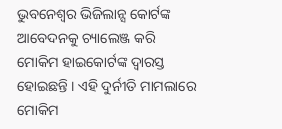ଭୁବନେଶ୍ୱର ଭିଜିଲାନ୍ସ କୋର୍ଟଙ୍କ ଆବେଦନକୁ ଚ୍ୟାଲେଞ୍ଜ କରି ମୋକିମ ହାଇକୋର୍ଟଙ୍କ ଦ୍ୱାରସ୍ତ ହୋଇଛନ୍ତି । ଏହି ଦୁର୍ନୀତି ମାମଲାରେ ମୋକିମ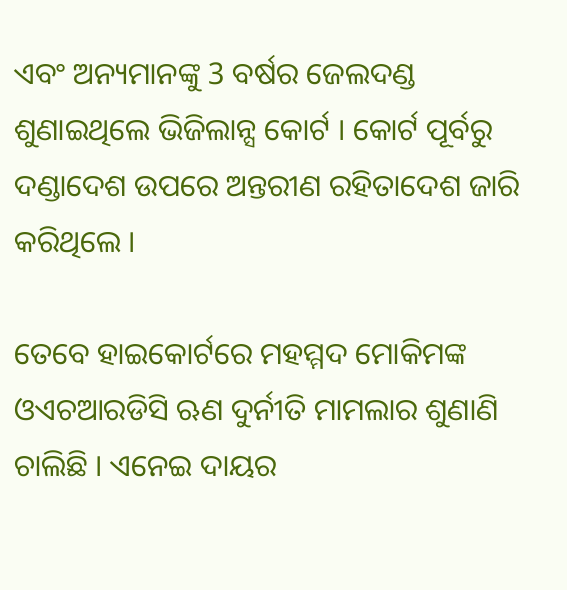ଏବଂ ଅନ୍ୟମାନଙ୍କୁ 3 ବର୍ଷର ଜେଲଦଣ୍ଡ ଶୁଣାଇଥିଲେ ଭିଜିଲାନ୍ସ କୋର୍ଟ । କୋର୍ଟ ପୂର୍ବରୁ ଦଣ୍ଡାଦେଶ ଉପରେ ଅନ୍ତରୀଣ ରହିତାଦେଶ ଜାରି କରିଥିଲେ ।

ତେବେ ହାଇକୋର୍ଟରେ ମହମ୍ମଦ ମୋକିମଙ୍କ ଓଏଚଆରଡିସି ଋଣ ଦୁର୍ନୀତି ମାମଲାର ଶୁଣାଣି ଚାଲିଛି । ଏନେଇ ଦାୟର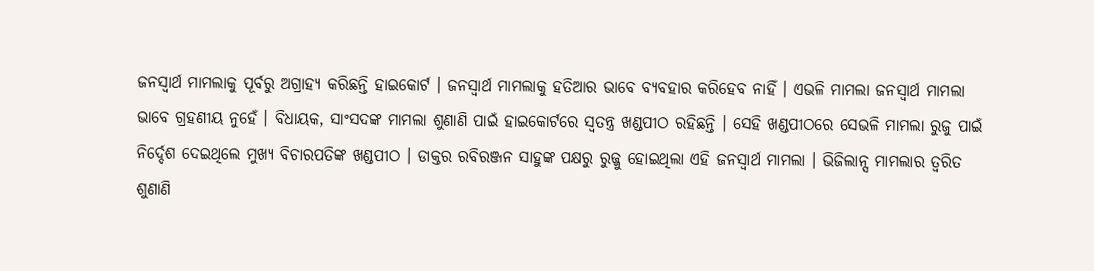ଜନସ୍ୱାର୍ଥ ମାମଲାକୁ ପୂର୍ବରୁ ଅଗ୍ରାହ୍ୟ କରିଛନ୍ତି ହାଇକୋର୍ଟ । ଜନସ୍ୱାର୍ଥ ମାମଲାକୁ ହତିଆର ଭାବେ ବ୍ୟବହାର କରିହେବ ନାହିଁ । ଏଭଳି ମାମଲା ଜନସ୍ୱାର୍ଥ ମାମଲା ଭାବେ ଗ୍ରହଣୀୟ ନୁହେଁ । ବିଧାୟକ, ସାଂସଦଙ୍କ ମାମଲା ଶୁଣାଣି ପାଇଁ ହାଇକୋର୍ଟରେ ସ୍ୱତନ୍ତ୍ର ଖଣ୍ଡପୀଠ ରହିଛନ୍ତି । ସେହି ଖଣ୍ଡପୀଠରେ ସେଭଳି ମାମଲା ରୁଜୁ ପାଇଁ ନିର୍ଦ୍ଦେଶ ଦେଇଥିଲେ ମୁଖ୍ୟ ବିଚାରପତିଙ୍କ ଖଣ୍ଡପୀଠ । ଡାକ୍ତର ରବିରଞ୍ଜନ ସାହୁଙ୍କ ପକ୍ଷରୁ ରୁଜ୍ଜୁ ହୋଇଥିଲା ଏହି ଜନସ୍ୱାର୍ଥ ମାମଲା । ଭିଜିଲାନ୍ସ ମାମଲାର ତ୍ୱରିତ ଶୁଣାଣି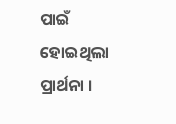ପାଇଁ ହୋଇଥିଲା ପ୍ରାର୍ଥନା ।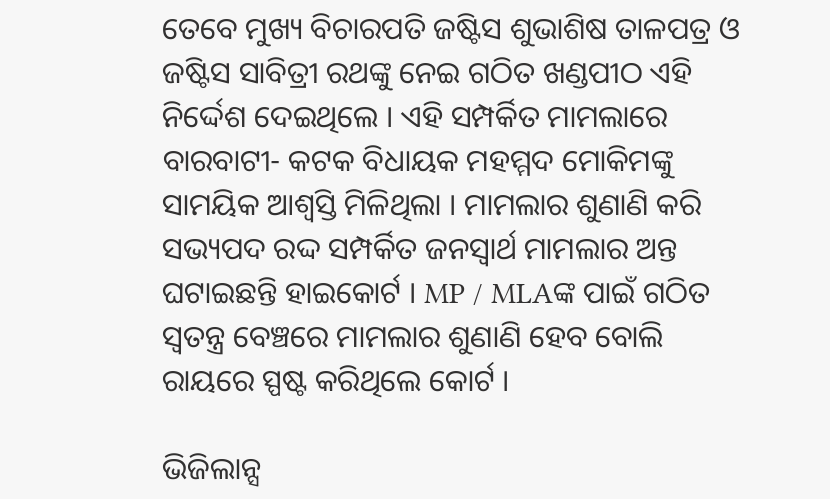ତେବେ ମୁଖ୍ୟ ବିଚାରପତି ଜଷ୍ଟିସ ଶୁଭାଶିଷ ତାଳପତ୍ର ଓ ଜଷ୍ଟିସ ସାବିତ୍ରୀ ରଥଙ୍କୁ ନେଇ ଗଠିତ ଖଣ୍ଡପୀଠ ଏହି ନିର୍ଦ୍ଦେଶ ଦେଇଥିଲେ । ଏହି ସମ୍ପର୍କିତ ମାମଲାରେ ବାରବାଟୀ- କଟକ ବିଧାୟକ ମହମ୍ମଦ ମୋକିମଙ୍କୁ ସାମୟିକ ଆଶ୍ବସ୍ତି ମିଳିଥିଲା । ମାମଲାର ଶୁଣାଣି କରି ସଭ୍ୟପଦ ରଦ୍ଦ ସମ୍ପର୍କିତ ଜନସ୍ୱାର୍ଥ ମାମଲାର ଅନ୍ତ ଘଟାଇଛନ୍ତି ହାଇକୋର୍ଟ । MP / MLAଙ୍କ ପାଇଁ ଗଠିତ ସ୍ୱତନ୍ତ୍ର ବେଞ୍ଚରେ ମାମଲାର ଶୁଣାଣି ହେବ ବୋଲି ରାୟରେ ସ୍ପଷ୍ଟ କରିଥିଲେ କୋର୍ଟ ।

ଭିଜିଲାନ୍ସ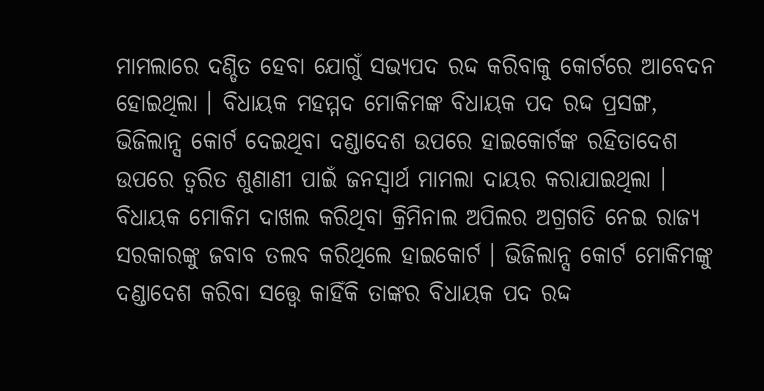ମାମଲାରେ ଦଣ୍ଡିତ ହେବା ଯୋଗୁଁ ସଭ୍ୟପଦ ରଦ୍ଦ କରିବାକୁ କୋର୍ଟରେ ଆବେଦନ ହୋଇଥିଲା । ବିଧାୟକ ମହମ୍ମଦ ମୋକିମଙ୍କ ବିଧାୟକ ପଦ ରଦ୍ଦ ପ୍ରସଙ୍ଗ, ଭିଜିଲାନ୍ସ କୋର୍ଟ ଦେଇଥିବା ଦଣ୍ଡାଦେଶ ଉପରେ ହାଇକୋର୍ଟଙ୍କ ରହିତାଦେଶ ଉପରେ ତ୍ୱରିତ ଶୁଣାଣୀ ପାଇଁ ଜନସ୍ବାର୍ଥ ମାମଲା ଦାୟର କରାଯାଇଥିଲା । ବିଧାୟକ ମୋକିମ ଦାଖଲ କରିଥିବା କ୍ରିମିନାଲ ଅପିଲର ଅଗ୍ରଗତି ନେଇ ରାଜ୍ୟ ସରକାରଙ୍କୁ ଜବାବ ତଲବ କରିଥିଲେ ହାଇକୋର୍ଟ । ଭିଜିଲାନ୍ସ କୋର୍ଟ ମୋକିମଙ୍କୁ ଦଣ୍ଡାଦେଶ କରିବା ସତ୍ତ୍ୱେ କାହିଁକି ତାଙ୍କର ବିଧାୟକ ପଦ ରଦ୍ଦ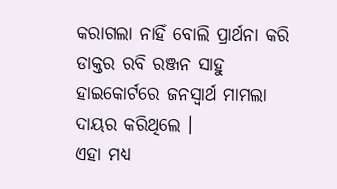କରାଗଲା ନାହିଁ ବୋଲି ପ୍ରାର୍ଥନା କରି ଡାକ୍ତର ରବି ରଞ୍ଜନ ସାହୁ ହାଇକୋର୍ଟରେ ଜନସ୍ବାର୍ଥ ମାମଲା ଦାୟର କରିଥିଲେ ।
ଏହା ମଧ୍ୟ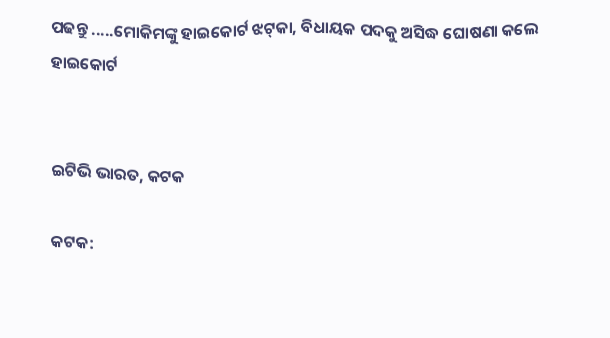ପଢନ୍ତୁ .....ମୋକିମଙ୍କୁ ହାଇକୋର୍ଟ ଝଟ୍‌କା, ବିଧାୟକ ପଦକୁ ଅସିଦ୍ଧ ଘୋଷଣା କଲେ ହାଇକୋର୍ଟ


ଇଟିଭି ଭାରତ, କଟକ

କଟକ: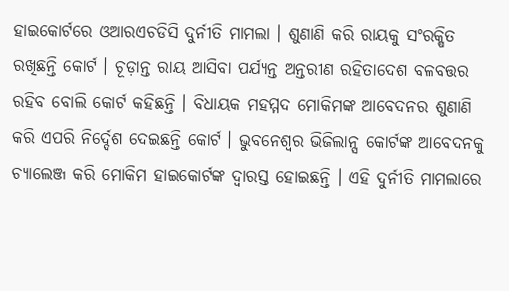ହାଇକୋର୍ଟରେ ଓଆରଏଚଡିସି ଦୁର୍ନୀତି ମାମଲା । ଶୁଣାଣି କରି ରାୟକୁ ସଂରକ୍ଷିତ ରଖିଛନ୍ତି କୋର୍ଟ । ଚୂଡ଼ାନ୍ତ ରାୟ ଆସିବା ପର୍ଯ୍ୟନ୍ତ ଅନ୍ତରୀଣ ରହିତାଦେଶ ବଳବତ୍ତର ରହିବ ବୋଲି କୋର୍ଟ କହିଛନ୍ତି । ବିଧାୟକ ମହମ୍ମଦ ମୋକିମଙ୍କ ଆବେଦନର ଶୁଣାଣି କରି ଏପରି ନିର୍ଦ୍ଦେଶ ଦେଇଛନ୍ତି କୋର୍ଟ । ଭୁବନେଶ୍ୱର ଭିଜିଲାନ୍ସ କୋର୍ଟଙ୍କ ଆବେଦନକୁ ଚ୍ୟାଲେଞ୍ଜ କରି ମୋକିମ ହାଇକୋର୍ଟଙ୍କ ଦ୍ୱାରସ୍ତ ହୋଇଛନ୍ତି । ଏହି ଦୁର୍ନୀତି ମାମଲାରେ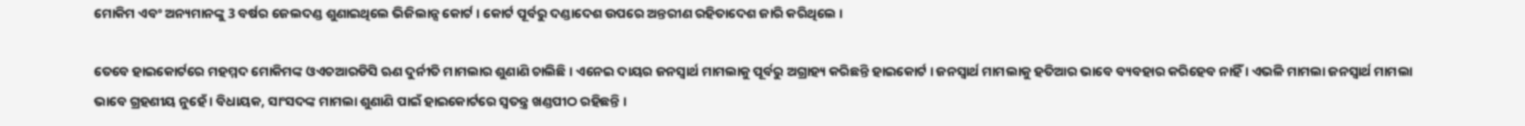ମୋକିମ ଏବଂ ଅନ୍ୟମାନଙ୍କୁ 3 ବର୍ଷର ଜେଲଦଣ୍ଡ ଶୁଣାଇଥିଲେ ଭିଜିଲାନ୍ସ କୋର୍ଟ । କୋର୍ଟ ପୂର୍ବରୁ ଦଣ୍ଡାଦେଶ ଉପରେ ଅନ୍ତରୀଣ ରହିତାଦେଶ ଜାରି କରିଥିଲେ ।

ତେବେ ହାଇକୋର୍ଟରେ ମହମ୍ମଦ ମୋକିମଙ୍କ ଓଏଚଆରଡିସି ଋଣ ଦୁର୍ନୀତି ମାମଲାର ଶୁଣାଣି ଚାଲିଛି । ଏନେଇ ଦାୟର ଜନସ୍ୱାର୍ଥ ମାମଲାକୁ ପୂର୍ବରୁ ଅଗ୍ରାହ୍ୟ କରିଛନ୍ତି ହାଇକୋର୍ଟ । ଜନସ୍ୱାର୍ଥ ମାମଲାକୁ ହତିଆର ଭାବେ ବ୍ୟବହାର କରିହେବ ନାହିଁ । ଏଭଳି ମାମଲା ଜନସ୍ୱାର୍ଥ ମାମଲା ଭାବେ ଗ୍ରହଣୀୟ ନୁହେଁ । ବିଧାୟକ, ସାଂସଦଙ୍କ ମାମଲା ଶୁଣାଣି ପାଇଁ ହାଇକୋର୍ଟରେ ସ୍ୱତନ୍ତ୍ର ଖଣ୍ଡପୀଠ ରହିଛନ୍ତି ।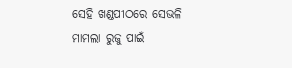ସେହି ଖଣ୍ଡପୀଠରେ ସେଭଳି ମାମଲା ରୁଜୁ ପାଇଁ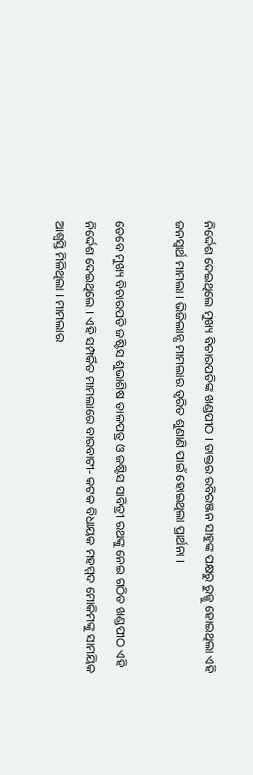ନିର୍ଦ୍ଦେଶ ଦେଇଥିଲେ ମୁଖ୍ୟ ବିଚାରପତିଙ୍କ ଖଣ୍ଡପୀଠ । ଡାକ୍ତର ରବିରଞ୍ଜନ ସାହୁଙ୍କ ପକ୍ଷରୁ ରୁଜ୍ଜୁ ହୋଇଥିଲା ଏହି ଜନସ୍ୱାର୍ଥ ମାମଲା । ଭିଜିଲାନ୍ସ ମାମଲାର ତ୍ୱରିତ ଶୁଣାଣି ପାଇଁ ହୋଇଥିଲା ପ୍ରାର୍ଥନା ।

ତେବେ ମୁଖ୍ୟ ବିଚାରପତି ଜଷ୍ଟିସ ଶୁଭାଶିଷ ତାଳପତ୍ର ଓ ଜଷ୍ଟିସ ସାବିତ୍ରୀ ରଥଙ୍କୁ ନେଇ ଗଠିତ ଖଣ୍ଡପୀଠ ଏହି ନିର୍ଦ୍ଦେଶ ଦେଇଥିଲେ । ଏହି ସମ୍ପର୍କିତ ମାମଲାରେ ବାରବାଟୀ- କଟକ ବିଧାୟକ ମହମ୍ମଦ ମୋକିମଙ୍କୁ ସାମୟିକ ଆଶ୍ବସ୍ତି ମିଳିଥିଲା । ମାମଲାର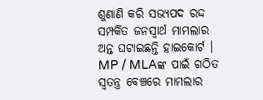ଶୁଣାଣି କରି ସଭ୍ୟପଦ ରଦ୍ଦ ସମ୍ପର୍କିତ ଜନସ୍ୱାର୍ଥ ମାମଲାର ଅନ୍ତ ଘଟାଇଛନ୍ତି ହାଇକୋର୍ଟ । MP / MLAଙ୍କ ପାଇଁ ଗଠିତ ସ୍ୱତନ୍ତ୍ର ବେଞ୍ଚରେ ମାମଲାର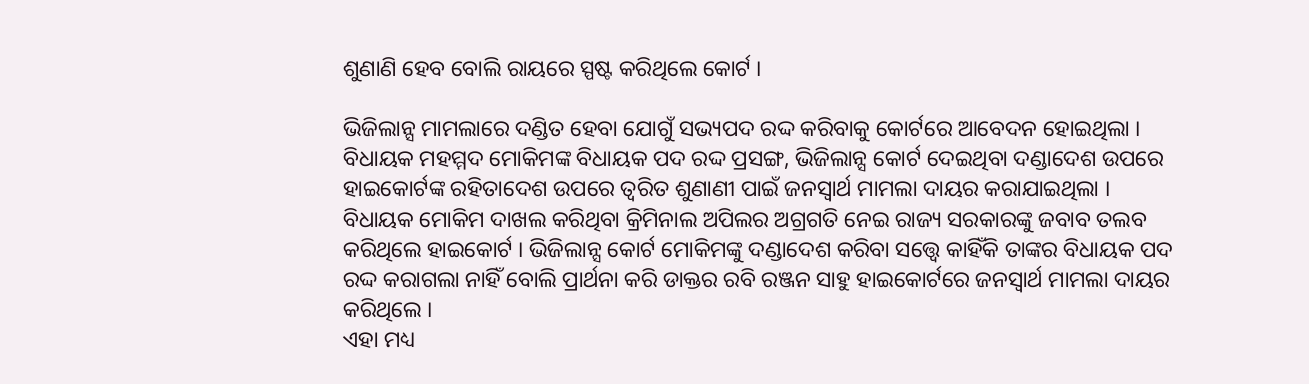ଶୁଣାଣି ହେବ ବୋଲି ରାୟରେ ସ୍ପଷ୍ଟ କରିଥିଲେ କୋର୍ଟ ।

ଭିଜିଲାନ୍ସ ମାମଲାରେ ଦଣ୍ଡିତ ହେବା ଯୋଗୁଁ ସଭ୍ୟପଦ ରଦ୍ଦ କରିବାକୁ କୋର୍ଟରେ ଆବେଦନ ହୋଇଥିଲା । ବିଧାୟକ ମହମ୍ମଦ ମୋକିମଙ୍କ ବିଧାୟକ ପଦ ରଦ୍ଦ ପ୍ରସଙ୍ଗ, ଭିଜିଲାନ୍ସ କୋର୍ଟ ଦେଇଥିବା ଦଣ୍ଡାଦେଶ ଉପରେ ହାଇକୋର୍ଟଙ୍କ ରହିତାଦେଶ ଉପରେ ତ୍ୱରିତ ଶୁଣାଣୀ ପାଇଁ ଜନସ୍ବାର୍ଥ ମାମଲା ଦାୟର କରାଯାଇଥିଲା । ବିଧାୟକ ମୋକିମ ଦାଖଲ କରିଥିବା କ୍ରିମିନାଲ ଅପିଲର ଅଗ୍ରଗତି ନେଇ ରାଜ୍ୟ ସରକାରଙ୍କୁ ଜବାବ ତଲବ କରିଥିଲେ ହାଇକୋର୍ଟ । ଭିଜିଲାନ୍ସ କୋର୍ଟ ମୋକିମଙ୍କୁ ଦଣ୍ଡାଦେଶ କରିବା ସତ୍ତ୍ୱେ କାହିଁକି ତାଙ୍କର ବିଧାୟକ ପଦ ରଦ୍ଦ କରାଗଲା ନାହିଁ ବୋଲି ପ୍ରାର୍ଥନା କରି ଡାକ୍ତର ରବି ରଞ୍ଜନ ସାହୁ ହାଇକୋର୍ଟରେ ଜନସ୍ବାର୍ଥ ମାମଲା ଦାୟର କରିଥିଲେ ।
ଏହା ମଧ୍ୟ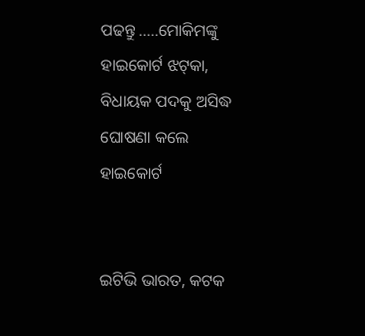ପଢନ୍ତୁ .....ମୋକିମଙ୍କୁ ହାଇକୋର୍ଟ ଝଟ୍‌କା, ବିଧାୟକ ପଦକୁ ଅସିଦ୍ଧ ଘୋଷଣା କଲେ ହାଇକୋର୍ଟ


ଇଟିଭି ଭାରତ, କଟକ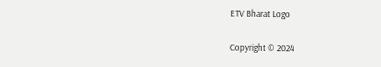ETV Bharat Logo

Copyright © 2024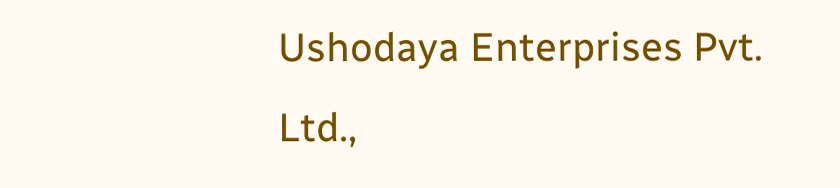Ushodaya Enterprises Pvt. Ltd.,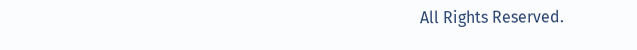All Rights Reserved.